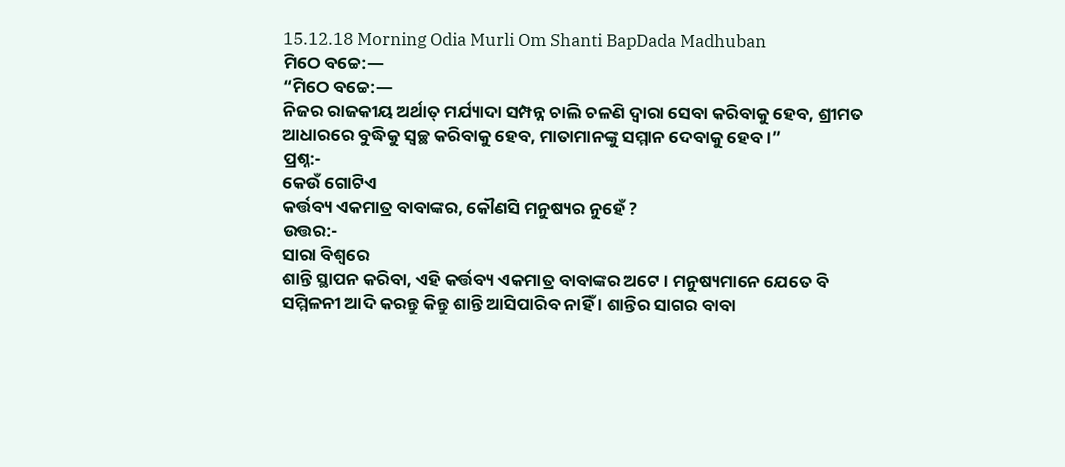15.12.18 Morning Odia Murli Om Shanti BapDada Madhuban
ମିଠେ ବଚ୍ଚେ:—
“ମିଠେ ବଚ୍ଚେ:—
ନିଜର ରାଜକୀୟ ଅର୍ଥାତ୍ ମର୍ଯ୍ୟାଦା ସମ୍ପନ୍ନ ଚାଲି ଚଳଣି ଦ୍ୱାରା ସେବା କରିବାକୁ ହେବ, ଶ୍ରୀମତ
ଆଧାରରେ ବୁଦ୍ଧିକୁ ସ୍ୱଚ୍ଛ କରିବାକୁ ହେବ, ମାତାମାନଙ୍କୁ ସମ୍ମାନ ଦେବାକୁ ହେବ ।”
ପ୍ରଶ୍ନ:-
କେଉଁ ଗୋଟିଏ
କର୍ତ୍ତବ୍ୟ ଏକମାତ୍ର ବାବାଙ୍କର, କୌଣସି ମନୁଷ୍ୟର ନୁହେଁ ?
ଉତ୍ତର:-
ସାରା ବିଶ୍ୱରେ
ଶାନ୍ତି ସ୍ଥାପନ କରିବା, ଏହି କର୍ତ୍ତବ୍ୟ ଏକମାତ୍ର ବାବାଙ୍କର ଅଟେ । ମନୁଷ୍ୟମାନେ ଯେତେ ବି
ସମ୍ମିଳନୀ ଆଦି କରନ୍ତୁ କିନ୍ତୁ ଶାନ୍ତି ଆସିପାରିବ ନାହିଁ । ଶାନ୍ତିର ସାଗର ବାବା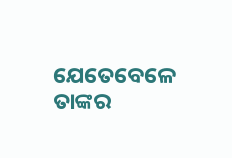ଯେତେବେଳେ
ତାଙ୍କର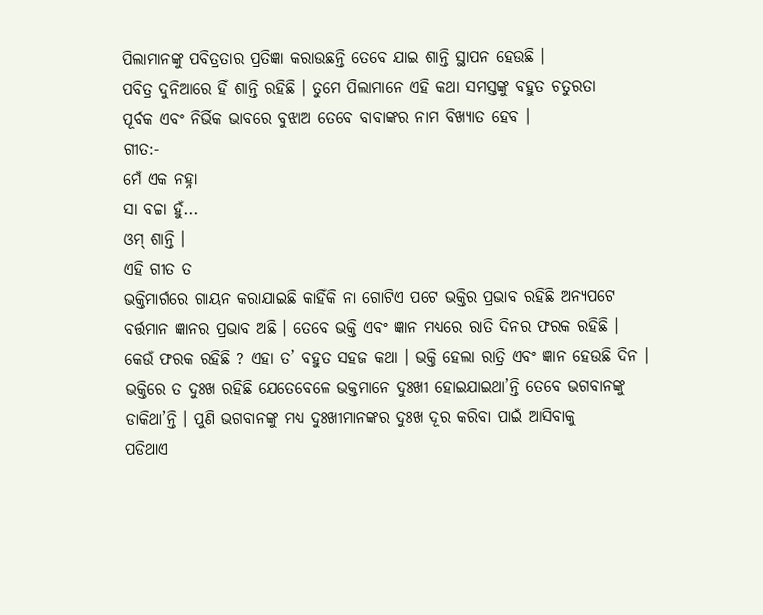ପିଲାମାନଙ୍କୁ ପବିତ୍ରତାର ପ୍ରତିଜ୍ଞା କରାଉଛନ୍ତି ତେବେ ଯାଇ ଶାନ୍ତି ସ୍ଥାପନ ହେଉଛି ।
ପବିତ୍ର ଦୁନିଆରେ ହିଁ ଶାନ୍ତି ରହିଛି । ତୁମେ ପିଲାମାନେ ଏହି କଥା ସମସ୍ତଙ୍କୁ ବହୁତ ଚତୁରତା
ପୂର୍ବକ ଏବଂ ନିର୍ଭିକ ଭାବରେ ବୁଝାଅ ତେବେ ବାବାଙ୍କର ନାମ ବିଖ୍ୟାତ ହେବ ।
ଗୀତ:-
ମେଁ ଏକ ନହ୍ନା
ସା ବଚ୍ଚା ହୁଁ...
ଓମ୍ ଶାନ୍ତି ।
ଏହି ଗୀତ ତ
ଭକ୍ତିମାର୍ଗରେ ଗାୟନ କରାଯାଇଛି କାହିଁକି ନା ଗୋଟିଏ ପଟେ ଭକ୍ତିର ପ୍ରଭାବ ରହିଛି ଅନ୍ୟପଟେ
ବର୍ତ୍ତମାନ ଜ୍ଞାନର ପ୍ରଭାବ ଅଛି । ତେବେ ଭକ୍ତି ଏବଂ ଜ୍ଞାନ ମଧ୍ୟରେ ରାତି ଦିନର ଫରକ ରହିଛି ।
କେଉଁ ଫରକ ରହିଛି ? ଏହା ତ’ ବହୁତ ସହଜ କଥା । ଭକ୍ତି ହେଲା ରାତ୍ରି ଏବଂ ଜ୍ଞାନ ହେଉଛି ଦିନ ।
ଭକ୍ତିରେ ତ ଦୁଃଖ ରହିଛି ଯେତେବେଳେ ଭକ୍ତମାନେ ଦୁଃଖୀ ହୋଇଯାଇଥା’ନ୍ତି ତେବେ ଭଗବାନଙ୍କୁ
ଡାକିଥା’ନ୍ତି । ପୁଣି ଭଗବାନଙ୍କୁ ମଧ୍ୟ ଦୁଃଖୀମାନଙ୍କର ଦୁଃଖ ଦୂର କରିବା ପାଇଁ ଆସିବାକୁ
ପଡିଥାଏ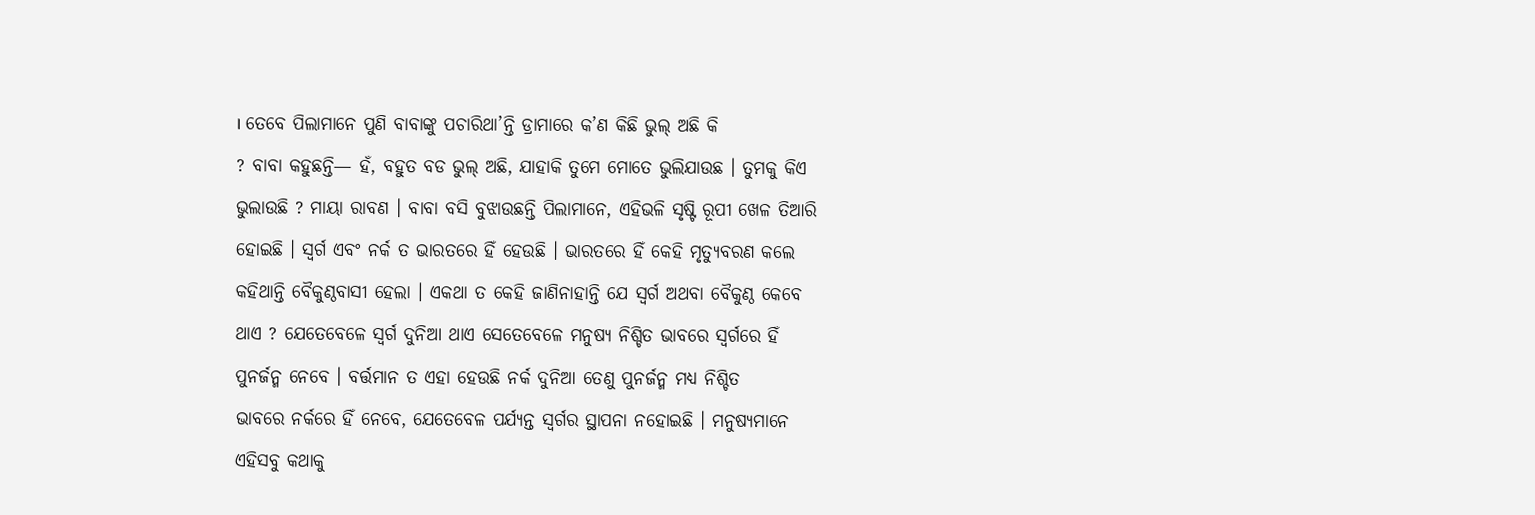। ତେବେ ପିଲାମାନେ ପୁଣି ବାବାଙ୍କୁ ପଚାରିଥା’ନ୍ତି ଡ୍ରାମାରେ କ’ଣ କିଛି ଭୁଲ୍ ଅଛି କି
? ବାବା କହୁଛନ୍ତି— ହଁ, ବହୁତ ବଡ ଭୁଲ୍ ଅଛି, ଯାହାକି ତୁମେ ମୋତେ ଭୁଲିଯାଉଛ । ତୁମକୁ କିଏ
ଭୁଲାଉଛି ? ମାୟା ରାବଣ । ବାବା ବସି ବୁଝାଉଛନ୍ତି ପିଲାମାନେ, ଏହିଭଳି ସୃଷ୍ଟି ରୂପୀ ଖେଳ ତିଆରି
ହୋଇଛି । ସ୍ୱର୍ଗ ଏବଂ ନର୍କ ତ ଭାରତରେ ହିଁ ହେଉଛି । ଭାରତରେ ହିଁ କେହି ମୃତ୍ୟୁବରଣ କଲେ
କହିଥାନ୍ତି ବୈକୁଣ୍ଠବାସୀ ହେଲା । ଏକଥା ତ କେହି ଜାଣିନାହାନ୍ତି ଯେ ସ୍ୱର୍ଗ ଅଥବା ବୈକୁଣ୍ଠ କେବେ
ଥାଏ ? ଯେତେବେଳେ ସ୍ୱର୍ଗ ଦୁନିଆ ଥାଏ ସେତେବେଳେ ମନୁଷ୍ୟ ନିଶ୍ଚିତ ଭାବରେ ସ୍ୱର୍ଗରେ ହିଁ
ପୁନର୍ଜନ୍ମ ନେବେ । ବର୍ତ୍ତମାନ ତ ଏହା ହେଉଛି ନର୍କ ଦୁନିଆ ତେଣୁ ପୁନର୍ଜନ୍ମ ମଧ୍ୟ ନିଶ୍ଚିତ
ଭାବରେ ନର୍କରେ ହିଁ ନେବେ, ଯେତେବେଳ ପର୍ଯ୍ୟନ୍ତ ସ୍ୱର୍ଗର ସ୍ଥାପନା ନହୋଇଛି । ମନୁଷ୍ୟମାନେ
ଏହିସବୁ କଥାକୁ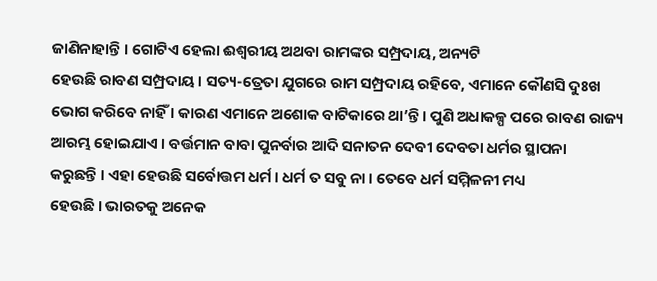ଜାଣିନାହାନ୍ତି । ଗୋଟିଏ ହେଲା ଈଶ୍ୱରୀୟ ଅଥବା ରାମଙ୍କର ସମ୍ପ୍ରଦାୟ, ଅନ୍ୟଟି
ହେଉଛି ରାବଣ ସମ୍ପ୍ରଦାୟ । ସତ୍ୟ-ତ୍ରେତା ଯୁଗରେ ରାମ ସମ୍ପ୍ରଦାୟ ରହିବେ, ଏମାନେ କୌଣସି ଦୁଃଖ
ଭୋଗ କରିବେ ନାହିଁ । କାରଣ ଏମାନେ ଅଶୋକ ବାଟିକାରେ ଥା’ନ୍ତି । ପୁଣି ଅଧାକଳ୍ପ ପରେ ରାବଣ ରାଜ୍ୟ
ଆରମ୍ଭ ହୋଇଯାଏ । ବର୍ତ୍ତମାନ ବାବା ପୁନର୍ବାର ଆଦି ସନାତନ ଦେବୀ ଦେବତା ଧର୍ମର ସ୍ଥାପନା
କରୁଛନ୍ତି । ଏହା ହେଉଛି ସର୍ବୋତ୍ତମ ଧର୍ମ । ଧର୍ମ ତ ସବୁ ନା । ତେବେ ଧର୍ମ ସମ୍ମିଳନୀ ମଧ୍ୟ
ହେଉଛି । ଭାରତକୁ ଅନେକ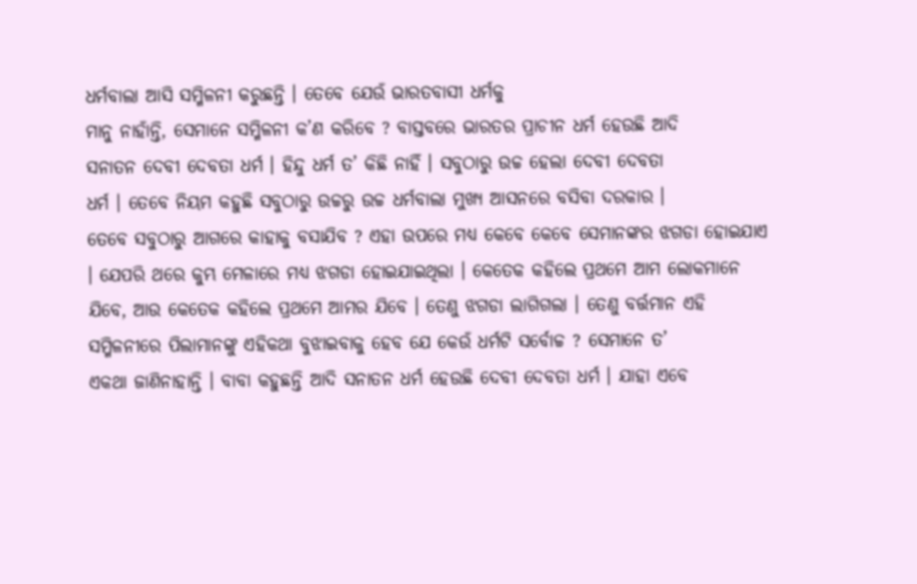ଧର୍ମବାଲା ଆସି ସମ୍ମିଳନୀ କରୁଛନ୍ତି । ତେବେ ଯେଉଁ ଭାରତବାସୀ ଧର୍ମକୁ
ମାନୁ ନାହାଁନ୍ତି, ସେମାନେ ସମ୍ମିଳନୀ କ’ଣ କରିବେ ? ବାସ୍ତବରେ ଭାରତର ପ୍ରାଚୀନ ଧର୍ମ ହେଉଛି ଆଦି
ସନାତନ ଦେବୀ ଦେବତା ଧର୍ମ । ହିନ୍ଦୁ ଧର୍ମ ତ’ କିଛି ନାହିଁ । ସବୁଠାରୁ ଉଚ୍ଚ ହେଲା ଦେବୀ ଦେବତା
ଧର୍ମ । ତେବେ ନିୟମ କହୁଛି ସବୁଠାରୁ ଉଚ୍ଚରୁ ଉଚ୍ଚ ଧର୍ମବାଲା ମୁଖ୍ୟ ଆସନରେ ବସିବା ଦରକାର ।
ତେବେ ସବୁଠାରୁ ଆଗରେ କାହାକୁ ବସାଯିବ ? ଏହା ଉପରେ ମଧ୍ୟ କେବେ କେବେ ସେମାନଙ୍କର ଝଗଡା ହୋଇଯାଏ
। ଯେପରି ଥରେ କୁମ୍ଭ ମେଳାରେ ମଧ୍ୟ ଝଗଡା ହୋଇଯାଇଥିଲା । କେତେକ କହିଲେ ପ୍ରଥମେ ଆମ ଲୋକମାନେ
ଯିବେ, ଆଉ କେତେକ କହିଲେ ପ୍ରଥମେ ଆମର ଯିବେ । ତେଣୁ ଝଗଡା ଲାଗିଗଲା । ତେଣୁ ବର୍ତ୍ତମାନ ଏହି
ସମ୍ମିଳନୀରେ ପିଲାମାନଙ୍କୁ ଏହିକଥା ବୁଝାଇବାକୁ ହେବ ଯେ କେଉଁ ଧର୍ମଟି ସର୍ବୋଚ୍ଚ ? ସେମାନେ ତ’
ଏକଥା ଜାଣିନାହାନ୍ତି । ବାବା କହୁଛନ୍ତି ଆଦି ସନାତନ ଧର୍ମ ହେଉଛି ଦେବୀ ଦେବତା ଧର୍ମ । ଯାହା ଏବେ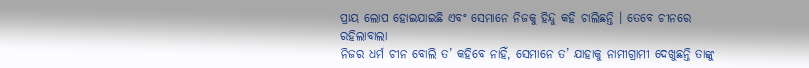ପ୍ରାୟ ଲୋପ ହୋଇଯାଇଛି ଏବଂ ସେମାନେ ନିଜକୁ ହିନ୍ଦୁ କହି ଚାଲିଛନ୍ତି । ତେବେ ଚୀନରେ ରହିଲାବାଲା
ନିଜର ଧର୍ମ ଚୀନ ବୋଲି ତ’ କହିବେ ନାହିଁ, ସେମାନେ ତ’ ଯାହାକୁ ନାମୀଗ୍ରାମୀ ଦେଖୁଛନ୍ତି ତାଙ୍କୁ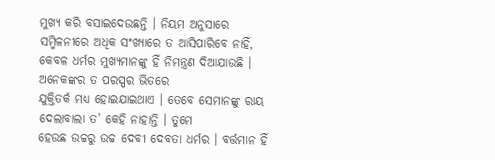ମୁଖ୍ୟ କରି ବସାଇଦେଉଛନ୍ତି । ନିୟମ ଅନୁସାରେ ସମ୍ମିଳନୀରେ ଅଧିକ ସଂଖ୍ୟାରେ ତ ଆସିପାରିବେ ନାହିଁ,
କେବଳ ଧର୍ମର ମୁଖ୍ୟମାନଙ୍କୁ ହିଁ ନିମନ୍ତ୍ରଣ ଦିଆଯାଉଛି । ଅନେକଙ୍କର ତ ପରସ୍ପର ଭିତରେ
ଯୁକ୍ତିତର୍କ ମଧ୍ୟ ହୋଇଯାଇଥାଏ । ତେବେ ସେମାନଙ୍କୁ ରାୟ ଦେଲାବାଲା ତ’ କେହି ନାହାନ୍ତି । ତୁମେ
ହେଉଛ ଉଚ୍ଚରୁ ଉଚ୍ଚ ଦେବୀ ଦେବତା ଧର୍ମର । ବର୍ତ୍ତମାନ ହିଁ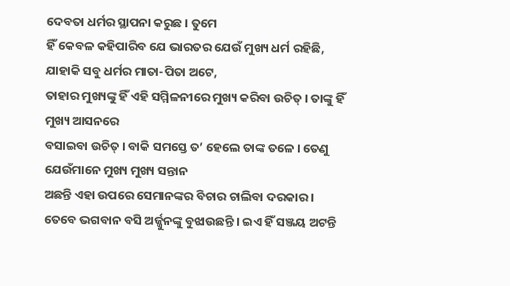ଦେବତା ଧର୍ମର ସ୍ଥାପନା କରୁଛ । ତୁମେ
ହିଁ କେବଳ କହିପାରିବ ଯେ ଭାରତର ଯେଉଁ ମୁଖ୍ୟ ଧର୍ମ ରହିଛି, ଯାହାକି ସବୁ ଧର୍ମର ମାତା-ପିତା ଅଟେ,
ତାହାର ମୁଖ୍ୟଙ୍କୁ ହିଁ ଏହି ସମ୍ମିଳନୀରେ ମୁଖ୍ୟ କରିବା ଉଚିତ୍ । ତାଙ୍କୁ ହିଁ ମୁଖ୍ୟ ଆସନରେ
ବସାଇବା ଉଚିତ୍ । ବାକି ସମସ୍ତେ ତ’ ହେଲେ ତାଙ୍କ ତଳେ । ତେଣୁ ଯେଉଁମାନେ ମୁଖ୍ୟ ମୁଖ୍ୟ ସନ୍ତାନ
ଅଛନ୍ତି ଏହା ଉପରେ ସେମାନଙ୍କର ବିଚାର ଚାଲିବା ଦରକାର ।
ତେବେ ଭଗବାନ ବସି ଅର୍ଜ୍ଜୁନଙ୍କୁ ବୁଝାଉଛନ୍ତି । ଇଏ ହିଁ ସଞ୍ଜୟ ଅଟନ୍ତି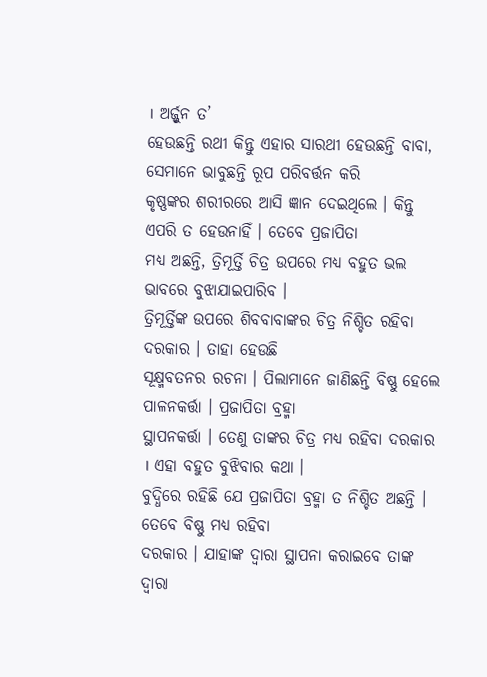। ଅର୍ଜ୍ଜୁନ ତ’
ହେଉଛନ୍ତି ରଥୀ କିନ୍ତୁ ଏହାର ସାରଥୀ ହେଉଛନ୍ତି ବାବା, ସେମାନେ ଭାବୁଛନ୍ତି ରୂପ ପରିବର୍ତ୍ତନ କରି
କୃଷ୍ଣଙ୍କର ଶରୀରରେ ଆସି ଜ୍ଞାନ ଦେଇଥିଲେ । କିନ୍ତୁ ଏପରି ତ ହେଉନାହିଁ । ତେବେ ପ୍ରଜାପିତା
ମଧ୍ୟ ଅଛନ୍ତି, ତ୍ରିମୂର୍ତ୍ତି ଚିତ୍ର ଉପରେ ମଧ୍ୟ ବହୁତ ଭଲ ଭାବରେ ବୁଝାଯାଇପାରିବ ।
ତ୍ରିମୂର୍ତ୍ତିଙ୍କ ଉପରେ ଶିବବାବାଙ୍କର ଚିତ୍ର ନିଶ୍ଚିତ ରହିବା ଦରକାର । ତାହା ହେଉଛି
ସୂକ୍ଷ୍ମବତନର ରଚନା । ପିଲାମାନେ ଜାଣିଛନ୍ତି ବିଷ୍ଣୁ ହେଲେ ପାଳନକର୍ତ୍ତା । ପ୍ରଜାପିତା ବ୍ରହ୍ମା
ସ୍ଥାପନକର୍ତ୍ତା । ତେଣୁ ତାଙ୍କର ଚିତ୍ର ମଧ୍ୟ ରହିବା ଦରକାର । ଏହା ବହୁତ ବୁଝିବାର କଥା ।
ବୁଦ୍ଧିରେ ରହିଛି ଯେ ପ୍ରଜାପିତା ବ୍ରହ୍ମା ତ ନିଶ୍ଚିତ ଅଛନ୍ତି । ତେବେ ବିଷ୍ଣୁ ମଧ୍ୟ ରହିବା
ଦରକାର । ଯାହାଙ୍କ ଦ୍ୱାରା ସ୍ଥାପନା କରାଇବେ ତାଙ୍କ ଦ୍ୱାରା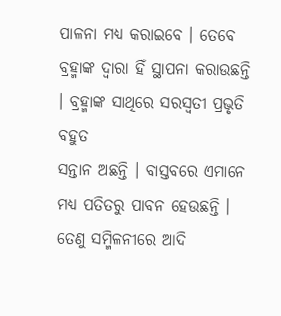ପାଳନା ମଧ୍ୟ କରାଇବେ । ତେବେ
ବ୍ରହ୍ମାଙ୍କ ଦ୍ୱାରା ହିଁ ସ୍ଥାପନା କରାଉଛନ୍ତି । ବ୍ରହ୍ମାଙ୍କ ସାଥିରେ ସରସ୍ୱତୀ ପ୍ରଭୃତି ବହୁତ
ସନ୍ତାନ ଅଛନ୍ତି । ବାସ୍ତବରେ ଏମାନେ ମଧ୍ୟ ପତିତରୁ ପାବନ ହେଉଛନ୍ତି । ତେଣୁ ସମ୍ମିଳନୀରେ ଆଦି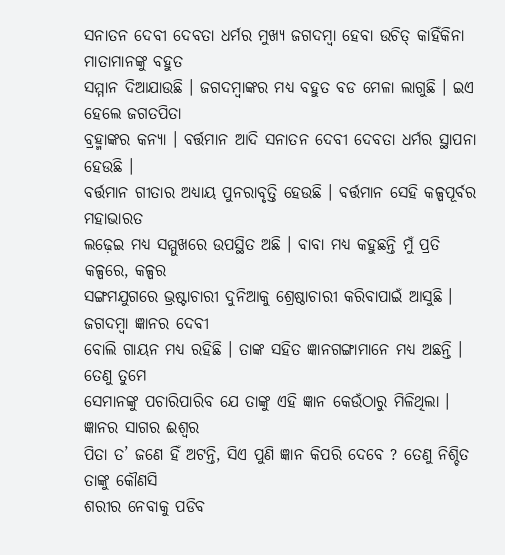ସନାତନ ଦେବୀ ଦେବତା ଧର୍ମର ମୁଖ୍ୟ ଜଗଦମ୍ବା ହେବା ଉଚିତ୍ କାହିଁକିନା ମାତାମାନଙ୍କୁ ବହୁତ
ସମ୍ମାନ ଦିଆଯାଉଛି । ଜଗଦମ୍ବାଙ୍କର ମଧ୍ୟ ବହୁତ ବଡ ମେଳା ଲାଗୁଛି । ଇଏ ହେଲେ ଜଗତପିତା
ବ୍ରହ୍ମାଙ୍କର କନ୍ୟା । ବର୍ତ୍ତମାନ ଆଦି ସନାତନ ଦେବୀ ଦେବତା ଧର୍ମର ସ୍ଥାପନା ହେଉଛି ।
ବର୍ତ୍ତମାନ ଗୀତାର ଅଧ୍ୟାୟ ପୁନରାବୃତ୍ତି ହେଉଛି । ବର୍ତ୍ତମାନ ସେହି କଳ୍ପପୂର୍ବର ମହାଭାରତ
ଲଢ଼େଇ ମଧ୍ୟ ସମ୍ମୁଖରେ ଉପସ୍ଥିତ ଅଛି । ବାବା ମଧ୍ୟ କହୁଛନ୍ତି ମୁଁ ପ୍ରତି କଳ୍ପରେ, କଳ୍ପର
ସଙ୍ଗମଯୁଗରେ ଭ୍ରଷ୍ଟାଚାରୀ ଦୁନିଆକୁ ଶ୍ରେଷ୍ଠାଚାରୀ କରିବାପାଇଁ ଆସୁଛି । ଜଗଦମ୍ବା ଜ୍ଞାନର ଦେବୀ
ବୋଲି ଗାୟନ ମଧ୍ୟ ରହିଛି । ତାଙ୍କ ସହିତ ଜ୍ଞାନଗଙ୍ଗାମାନେ ମଧ୍ୟ ଅଛନ୍ତି । ତେଣୁ ତୁମେ
ସେମାନଙ୍କୁ ପଚାରିପାରିବ ଯେ ତାଙ୍କୁ ଏହି ଜ୍ଞାନ କେଉଁଠାରୁ ମିଳିଥିଲା । ଜ୍ଞାନର ସାଗର ଈଶ୍ୱର
ପିତା ତ’ ଜଣେ ହିଁ ଅଟନ୍ତି, ସିଏ ପୁଣି ଜ୍ଞାନ କିପରି ଦେବେ ? ତେଣୁ ନିଶ୍ଚିତ ତାଙ୍କୁ କୌଣସି
ଶରୀର ନେବାକୁ ପଡିବ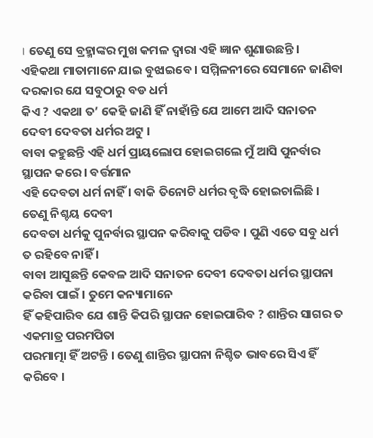। ତେଣୁ ସେ ବ୍ରହ୍ମାଙ୍କର ମୁଖ କମଳ ଦ୍ୱାରା ଏହି ଜ୍ଞାନ ଶୁଣାଉଛନ୍ତି ।
ଏହିକଥା ମାତାମାନେ ଯାଇ ବୁଝାଇବେ । ସମ୍ମିଳନୀରେ ସେମାନେ ଜାଣିବା ଦରକାର ଯେ ସବୁଠାରୁ ବଡ ଧର୍ମ
କିଏ ? ଏକଥା ତ’ କେହି ଜାଣି ହିଁ ନାହାଁନ୍ତି ଯେ ଆମେ ଆଦି ସନାତନ ଦେବୀ ଦେବତା ଧର୍ମର ଅଟୁ ।
ବାବା କହୁଛନ୍ତି ଏହି ଧର୍ମ ପ୍ରାୟଲୋପ ହୋଇଗଲେ ମୁଁ ଆସି ପୁନର୍ବାର ସ୍ଥାପନ କରେ । ବର୍ତ୍ତମାନ
ଏହି ଦେବତା ଧର୍ମ ନାହିଁ । ବାକି ତିନୋଟି ଧର୍ମର ବୃଦ୍ଧି ହୋଇଚାଲିଛି । ତେଣୁ ନିଶ୍ଚୟ ଦେବୀ
ଦେବତା ଧର୍ମକୁ ପୁନର୍ବାର ସ୍ଥାପନ କରିବାକୁ ପଡିବ । ପୁଣି ଏତେ ସବୁ ଧର୍ମ ତ ରହିବେ ନାହିଁ ।
ବାବା ଆସୁଛନ୍ତି କେବଳ ଆଦି ସନାତନ ଦେବୀ ଦେବତା ଧର୍ମର ସ୍ଥାପନା କରିବା ପାଇଁ । ତୁମେ କନ୍ୟାମାନେ
ହିଁ କହିପାରିବ ଯେ ଶାନ୍ତି କିପରି ସ୍ଥାପନ ହୋଇପାରିବ ? ଶାନ୍ତିର ସାଗର ତ ଏକମାତ୍ର ପରମପିତା
ପରମାତ୍ମା ହିଁ ଅଟନ୍ତି । ତେଣୁ ଶାନ୍ତିର ସ୍ଥାପନା ନିଶ୍ଚିତ ଭାବରେ ସିଏ ହିଁ କରିବେ ।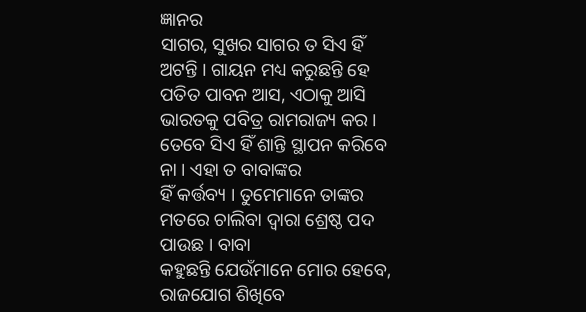ଜ୍ଞାନର
ସାଗର, ସୁଖର ସାଗର ତ ସିଏ ହିଁ ଅଟନ୍ତି । ଗାୟନ ମଧ୍ୟ କରୁଛନ୍ତି ହେ ପତିତ ପାବନ ଆସ, ଏଠାକୁ ଆସି
ଭାରତକୁ ପବିତ୍ର ରାମରାଜ୍ୟ କର । ତେବେ ସିଏ ହିଁ ଶାନ୍ତି ସ୍ଥାପନ କରିବେ ନା । ଏହା ତ ବାବାଙ୍କର
ହିଁ କର୍ତ୍ତବ୍ୟ । ତୁମେମାନେ ତାଙ୍କର ମତରେ ଚାଲିବା ଦ୍ୱାରା ଶ୍ରେଷ୍ଠ ପଦ ପାଉଛ । ବାବା
କହୁଛନ୍ତି ଯେଉଁମାନେ ମୋର ହେବେ, ରାଜଯୋଗ ଶିଖିବେ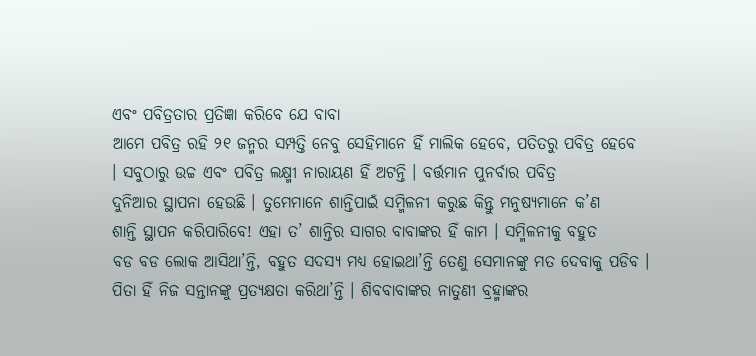ଏବଂ ପବିତ୍ରତାର ପ୍ରତିଜ୍ଞା କରିବେ ଯେ ବାବା
ଆମେ ପବିତ୍ର ରହି ୨୧ ଜନ୍ମର ସମ୍ପତ୍ତି ନେବୁ ସେହିମାନେ ହିଁ ମାଲିକ ହେବେ, ପତିତରୁ ପବିତ୍ର ହେବେ
। ସବୁଠାରୁ ଉଚ୍ଚ ଏବଂ ପବିତ୍ର ଲକ୍ଷ୍ମୀ ନାରାୟଣ ହିଁ ଅଟନ୍ତି । ବର୍ତ୍ତମାନ ପୁନର୍ବାର ପବିତ୍ର
ଦୁନିଆର ସ୍ଥାପନା ହେଉଛି । ତୁମେମାନେ ଶାନ୍ତିପାଇଁ ସମ୍ମିଳନୀ କରୁଛ କିନ୍ତୁ ମନୁଷ୍ୟମାନେ କ’ଣ
ଶାନ୍ତି ସ୍ଥାପନ କରିପାରିବେ! ଏହା ତ’ ଶାନ୍ତିର ସାଗର ବାବାଙ୍କର ହିଁ କାମ । ସମ୍ମିଳନୀକୁ ବହୁତ
ବଡ ବଡ ଲୋକ ଆସିଥା’ନ୍ତି, ବହୁତ ସଦସ୍ୟ ମଧ୍ୟ ହୋଇଥା’ନ୍ତି ତେଣୁ ସେମାନଙ୍କୁ ମତ ଦେବାକୁ ପଡିବ ।
ପିତା ହିଁ ନିଜ ସନ୍ତାନଙ୍କୁ ପ୍ରତ୍ୟକ୍ଷତା କରିଥା’ନ୍ତି । ଶିବବାବାଙ୍କର ନାତୁଣୀ ବ୍ରହ୍ମାଙ୍କର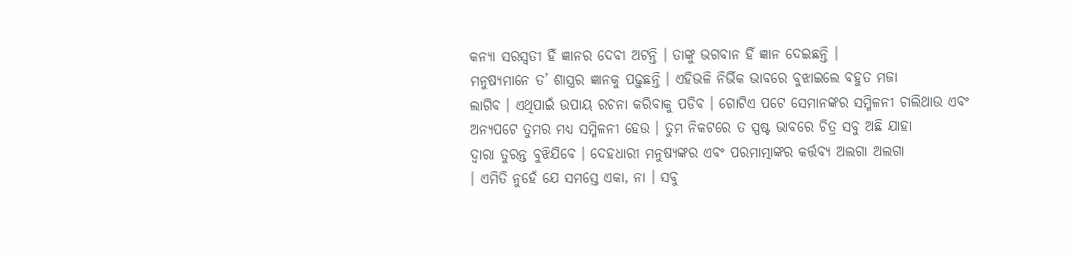କନ୍ୟା ସରସ୍ୱତୀ ହିଁ ଜ୍ଞାନର ଦେବୀ ଅଟନ୍ତି । ତାଙ୍କୁ ଭଗବାନ ହିଁ ଜ୍ଞାନ ଦେଇଛନ୍ତି ।
ମନୁଷ୍ୟମାନେ ତ’ ଶାସ୍ତ୍ରର ଜ୍ଞାନକୁ ପଢ଼ୁଛନ୍ତି । ଏହିଭଳି ନିର୍ଭିକ ଭାବରେ ବୁଝାଇଲେ ବହୁତ ମଜା
ଲାଗିବ । ଏଥିପାଇଁ ଉପାୟ ରଚନା କରିବାକୁ ପଡିବ । ଗୋଟିଏ ପଟେ ସେମାନଙ୍କର ସମ୍ମିଳନୀ ଚାଲିଥାଉ ଏବଂ
ଅନ୍ୟପଟେ ତୁମର ମଧ୍ୟ ସମ୍ମିଳନୀ ହେଉ । ତୁମ ନିକଟରେ ତ ସ୍ପଷ୍ଟ ଭାବରେ ଚିତ୍ର ସବୁ ଅଛି ଯାହା
ଦ୍ୱାରା ତୁରନ୍ତ ବୁଝିଯିବେ । ଦେହଧାରୀ ମନୁଷ୍ୟଙ୍କର ଏବଂ ପରମାତ୍ମାଙ୍କର କର୍ତ୍ତବ୍ୟ ଅଲଗା ଅଲଗା
। ଏମିତି ନୁହେଁ ଯେ ସମସ୍ତେ ଏକା, ନା । ସବୁ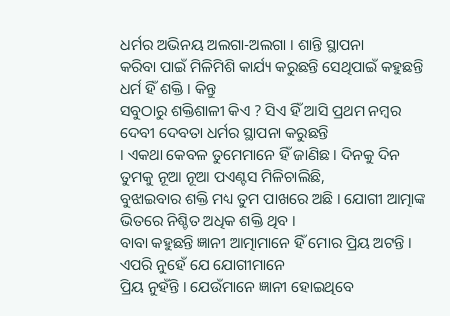ଧର୍ମର ଅଭିନୟ ଅଲଗା-ଅଲଗା । ଶାନ୍ତି ସ୍ଥାପନା
କରିବା ପାଇଁ ମିଳିମିଶି କାର୍ଯ୍ୟ କରୁଛନ୍ତି ସେଥିପାଇଁ କହୁଛନ୍ତି ଧର୍ମ ହିଁ ଶକ୍ତି । କିନ୍ତୁ
ସବୁଠାରୁ ଶକ୍ତିଶାଳୀ କିଏ ? ସିଏ ହିଁ ଆସି ପ୍ରଥମ ନମ୍ବର ଦେବୀ ଦେବତା ଧର୍ମର ସ୍ଥାପନା କରୁଛନ୍ତି
। ଏକଥା କେବଳ ତୁମେମାନେ ହିଁ ଜାଣିଛ । ଦିନକୁ ଦିନ ତୁମକୁ ନୂଆ ନୂଆ ପଏଣ୍ଟସ ମିଳିଚାଲିଛି,
ବୁଝାଇବାର ଶକ୍ତି ମଧ୍ୟ ତୁମ ପାଖରେ ଅଛି । ଯୋଗୀ ଆତ୍ମାଙ୍କ ଭିତରେ ନିଶ୍ଚିତ ଅଧିକ ଶକ୍ତି ଥିବ ।
ବାବା କହୁଛନ୍ତି ଜ୍ଞାନୀ ଆତ୍ମାମାନେ ହିଁ ମୋର ପ୍ରିୟ ଅଟନ୍ତି । ଏପରି ନୁହେଁ ଯେ ଯୋଗୀମାନେ
ପ୍ରିୟ ନୁହଁନ୍ତି । ଯେଉଁମାନେ ଜ୍ଞାନୀ ହୋଇଥିବେ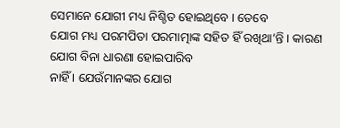ସେମାନେ ଯୋଗୀ ମଧ୍ୟ ନିଶ୍ଚିତ ହୋଇଥିବେ । ତେବେ
ଯୋଗ ମଧ୍ୟ ପରମପିତା ପରମାତ୍ମାଙ୍କ ସହିତ ହିଁ ରଖିଥା’ନ୍ତି । କାରଣ ଯୋଗ ବିନା ଧାରଣା ହୋଇପାରିବ
ନାହିଁ । ଯେଉଁମାନଙ୍କର ଯୋଗ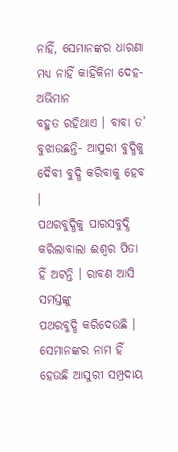ନାହିଁ, ସେମାନଙ୍କର ଧାରଣା ମଧ୍ୟ ନାହିଁ କାହିଁକିନା ଦେହ-ଅଭିମାନ
ବହୁତ ରହିଥାଏ । ବାବା ତ’ ବୁଝାଉଛନ୍ତି- ଆସୁରୀ ବୁଦ୍ଧିକୁ ଦୈବୀ ବୁଦ୍ଧି କରିବାକୁ ହେବ ।
ପଥରବୁଦ୍ଧିକୁ ପାରସବୁଦ୍ଧି କରିଲାବାଲା ଈଶ୍ୱର ପିତା ହିଁ ଅଟନ୍ତି । ରାବଣ ଆସି ସମସ୍ତଙ୍କୁ
ପଥରବୁଦ୍ଧି କରିଦେଉଛି । ସେମାନଙ୍କର ନାମ ହିଁ ହେଉଛି ଆସୁରୀ ସମ୍ପ୍ରଦାୟ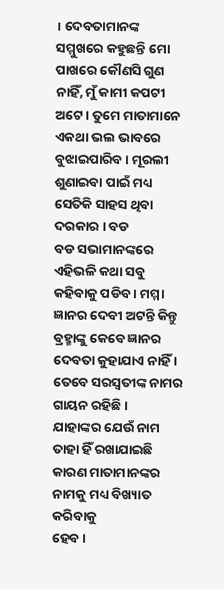। ଦେବତାମାନଙ୍କ
ସମ୍ମୁଖରେ କହୁଛନ୍ତି ମୋ ପାଖରେ କୌଣସି ଗୁଣ ନାହିଁ, ମୁଁ କାମୀ କପଟୀ ଅଟେ । ତୁମେ ମାତାମାନେ
ଏକଥା ଭଲ ଭାବରେ ବୁଝାଇପାରିବ । ମୂରଲୀ ଶୁଣାଇବା ପାଇଁ ମଧ୍ୟ ସେତିକି ସାହସ ଥିବା ଦରକାର । ବଡ
ବଡ ସଭାମାନଙ୍କରେ ଏହିଭଳି କଥା ସବୁ କହିବାକୁ ପଡିବ । ମମ୍ମା ଜ୍ଞାନର ଦେବୀ ଅଟନ୍ତି କିନ୍ତୁ
ବ୍ରହ୍ମାଙ୍କୁ କେବେ ଜ୍ଞାନର ଦେବତା କୁହାଯାଏ ନାହିଁ । ତେବେ ସରସ୍ୱତୀଙ୍କ ନାମର ଗାୟନ ରହିଛି ।
ଯାହାଙ୍କର ଯେଉଁ ନାମ ତାହା ହିଁ ରଖାଯାଇଛି କାରଣ ମାତାମାନଙ୍କର ନାମକୁ ମଧ୍ୟ ବିଖ୍ୟାତ କରିବାକୁ
ହେବ ।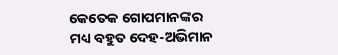କେତେକ ଗୋପମାନଙ୍କର ମଧ୍ୟ ବହୁତ ଦେହ-ଅଭିମାନ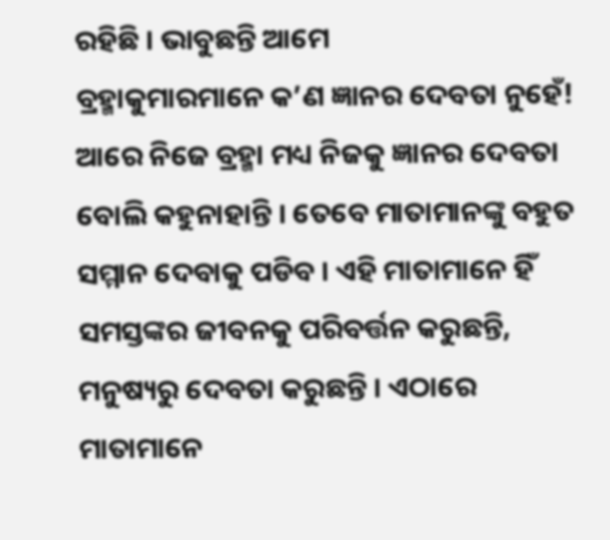ରହିଛି । ଭାବୁଛନ୍ତି ଆମେ
ବ୍ରହ୍ମାକୁମାରମାନେ କ’ଣ ଜ୍ଞାନର ଦେବତା ନୁହେଁ! ଆରେ ନିଜେ ବ୍ରହ୍ମା ମଧ୍ୟ ନିଜକୁ ଜ୍ଞାନର ଦେବତା
ବୋଲି କହୁନାହାନ୍ତି । ତେବେ ମାତାମାନଙ୍କୁ ବହୁତ ସମ୍ମାନ ଦେବାକୁ ପଡିବ । ଏହି ମାତାମାନେ ହିଁ
ସମସ୍ତଙ୍କର ଜୀବନକୁ ପରିବର୍ତ୍ତନ କରୁଛନ୍ତି, ମନୁଷ୍ୟରୁ ଦେବତା କରୁଛନ୍ତି । ଏଠାରେ ମାତାମାନେ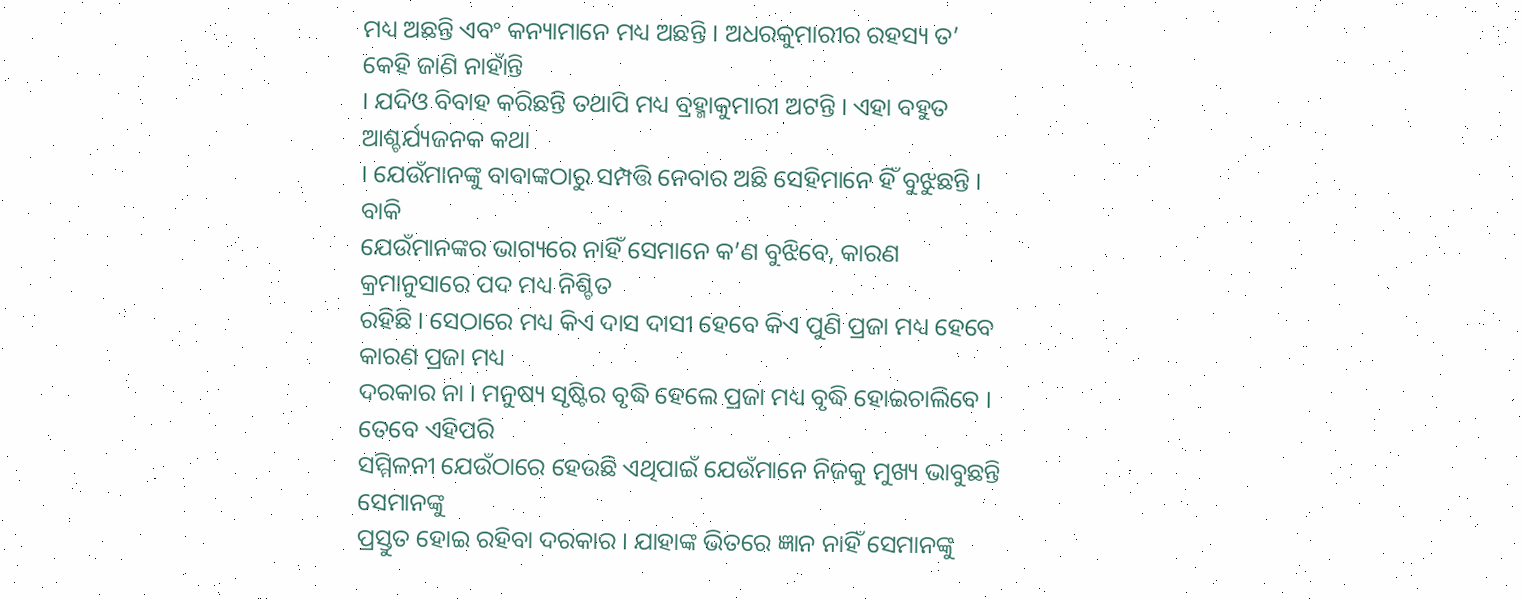ମଧ୍ୟ ଅଛନ୍ତି ଏବଂ କନ୍ୟାମାନେ ମଧ୍ୟ ଅଛନ୍ତି । ଅଧରକୁମାରୀର ରହସ୍ୟ ତ’ କେହି ଜାଣି ନାହାଁନ୍ତି
। ଯଦିଓ ବିବାହ କରିଛନ୍ତି ତଥାପି ମଧ୍ୟ ବ୍ରହ୍ମାକୁମାରୀ ଅଟନ୍ତି । ଏହା ବହୁତ ଆଶ୍ଚର୍ଯ୍ୟଜନକ କଥା
। ଯେଉଁମାନଙ୍କୁ ବାବାଙ୍କଠାରୁ ସମ୍ପତ୍ତି ନେବାର ଅଛି ସେହିମାନେ ହିଁ ବୁଝୁଛନ୍ତି । ବାକି
ଯେଉଁମାନଙ୍କର ଭାଗ୍ୟରେ ନାହିଁ ସେମାନେ କ’ଣ ବୁଝିବେ, କାରଣ କ୍ରମାନୁସାରେ ପଦ ମଧ୍ୟ ନିଶ୍ଚିତ
ରହିଛି । ସେଠାରେ ମଧ୍ୟ କିଏ ଦାସ ଦାସୀ ହେବେ କିଏ ପୁଣି ପ୍ରଜା ମଧ୍ୟ ହେବେ କାରଣ ପ୍ରଜା ମଧ୍ୟ
ଦରକାର ନା । ମନୁଷ୍ୟ ସୃଷ୍ଟିର ବୃଦ୍ଧି ହେଲେ ପ୍ରଜା ମଧ୍ୟ ବୃଦ୍ଧି ହୋଇଚାଲିବେ । ତେବେ ଏହିପରି
ସମ୍ମିଳନୀ ଯେଉଁଠାରେ ହେଉଛି ଏଥିପାଇଁ ଯେଉଁମାନେ ନିଜକୁ ମୁଖ୍ୟ ଭାବୁଛନ୍ତି ସେମାନଙ୍କୁ
ପ୍ରସ୍ତୁତ ହୋଇ ରହିବା ଦରକାର । ଯାହାଙ୍କ ଭିତରେ ଜ୍ଞାନ ନାହିଁ ସେମାନଙ୍କୁ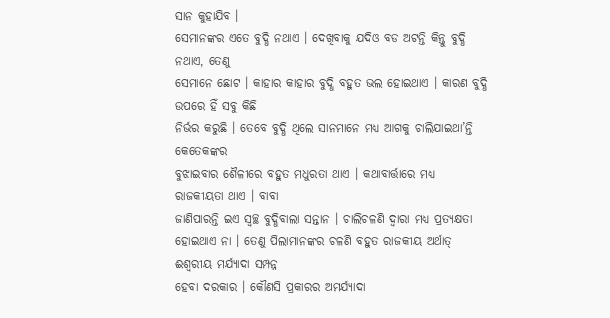ସାନ କୁହାଯିବ ।
ସେମାନଙ୍କର ଏତେ ବୁଦ୍ଧି ନଥାଏ । ଦେଖିବାକୁ ଯଦିଓ ବଡ ଅଟନ୍ତି କିନ୍ତୁ ବୁଦ୍ଧି ନଥାଏ, ତେଣୁ
ସେମାନେ ଛୋଟ । କାହାର କାହାର ବୁଦ୍ଧି ବହୁତ ଭଲ ହୋଇଥାଏ । କାରଣ ବୁଦ୍ଧି ଉପରେ ହିଁ ସବୁ କିଛି
ନିର୍ଭର କରୁଛି । ତେବେ ବୁଦ୍ଧି ଥିଲେ ସାନମାନେ ମଧ୍ୟ ଆଗକୁ ଚାଲିଯାଇଥା’ନ୍ତି କେତେକଙ୍କର
ବୁଝାଇବାର ଶୈଳୀରେ ବହୁତ ମଧୁରତା ଥାଏ । କଥାବାର୍ତ୍ତାରେ ମଧ୍ୟ ରାଜକୀୟତା ଥାଏ । ବାବା
ଜାଣିପାରନ୍ତି ଇଏ ସ୍ୱଚ୍ଛ ବୁଦ୍ଧିବାଲା ସନ୍ତାନ । ଚାଲିଚଳଣି ଦ୍ୱାରା ମଧ୍ୟ ପ୍ରତ୍ୟକ୍ଷତା
ହୋଇଥାଏ ନା । ତେଣୁ ପିଲାମାନଙ୍କର ଚଳଣି ବହୁତ ରାଜକୀୟ ଅର୍ଥାତ୍ ଈଶ୍ୱରୀୟ ମର୍ଯ୍ୟାଦା ସମ୍ପନ୍ନ
ହେବା ଦରକାର । କୌଣସି ପ୍ରକାରର ଅମର୍ଯ୍ୟାଦା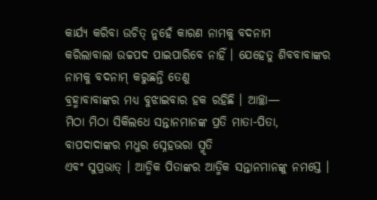କାର୍ଯ୍ୟ କରିବା ଉଚିତ୍ ନୁହେଁ କାରଣ ନାମକୁ ବଦନାମ
କରିଲାବାଲା ଉଚ୍ଚପଦ ପାଇପାରିବେ ନାହିଁ । ଯେହେତୁ ଶିବବାବାଙ୍କର ନାମକୁ ବଦନାମ୍ କରୁଛନ୍ତି ତେଣୁ
ବ୍ରହ୍ମାବାବାଙ୍କର ମଧ୍ୟ ବୁଝାଇବାର ହକ ରହିଛି । ଆଚ୍ଛା—
ମିଠା ମିଠା ସିକିଲଧେ ସନ୍ତାନମାନଙ୍କ ପ୍ରତି ମାତା-ପିତା, ବାପଦାଦାଙ୍କର ମଧୁର ସ୍ନେହଭରା ସ୍ମୃତି
ଏବଂ ସୁପ୍ରଭାତ୍ । ଆତ୍ମିକ ପିତାଙ୍କର ଆତ୍ମିକ ସନ୍ତାନମାନଙ୍କୁ ନମସ୍ତେ ।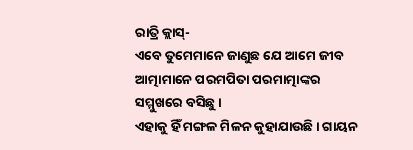ରାତ୍ରି କ୍ଲାସ୍-
ଏବେ ତୁମେମାନେ ଜାଣୁଛ ଯେ ଆମେ ଜୀବ ଆତ୍ମାମାନେ ପରମପିତା ପରମାତ୍ମାଙ୍କର ସମ୍ମୁଖରେ ବସିଛୁ ।
ଏହାକୁ ହିଁ ମଙ୍ଗଳ ମିଳନ କୁହାଯାଉଛି । ଗାୟନ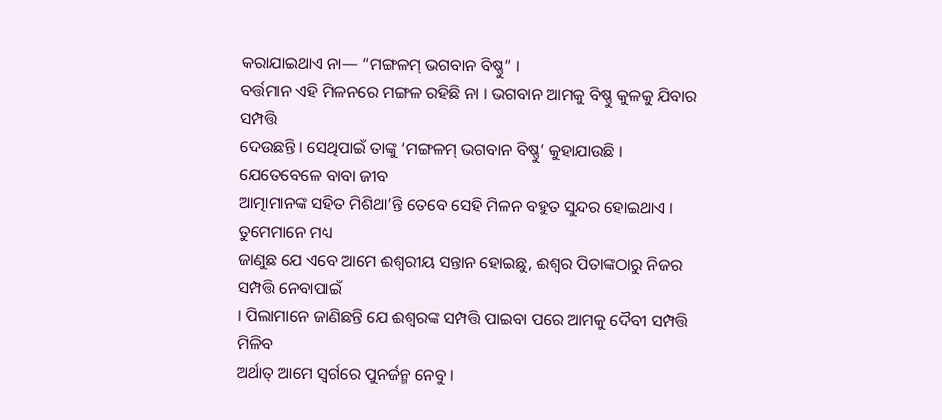କରାଯାଇଥାଏ ନା— “ମଙ୍ଗଳମ୍ ଭଗବାନ ବିଷ୍ଣୁ” ।
ବର୍ତ୍ତମାନ ଏହି ମିଳନରେ ମଙ୍ଗଳ ରହିଛି ନା । ଭଗବାନ ଆମକୁ ବିଷ୍ଣୁ କୁଳକୁ ଯିବାର ସମ୍ପତ୍ତି
ଦେଉଛନ୍ତି । ସେଥିପାଇଁ ତାଙ୍କୁ ‘ମଙ୍ଗଳମ୍ ଭଗବାନ ବିଷ୍ଣୁ’ କୁହାଯାଉଛି । ଯେତେବେଳେ ବାବା ଜୀବ
ଆତ୍ମାମାନଙ୍କ ସହିତ ମିଶିଥା’ନ୍ତି ତେବେ ସେହି ମିଳନ ବହୁତ ସୁନ୍ଦର ହୋଇଥାଏ । ତୁମେମାନେ ମଧ୍ୟ
ଜାଣୁଛ ଯେ ଏବେ ଆମେ ଈଶ୍ୱରୀୟ ସନ୍ତାନ ହୋଇଛୁ, ଈଶ୍ୱର ପିତାଙ୍କଠାରୁ ନିଜର ସମ୍ପତ୍ତି ନେବାପାଇଁ
। ପିଲାମାନେ ଜାଣିଛନ୍ତି ଯେ ଈଶ୍ୱରଙ୍କ ସମ୍ପତ୍ତି ପାଇବା ପରେ ଆମକୁ ଦୈବୀ ସମ୍ପତ୍ତି ମିଳିବ
ଅର୍ଥାତ୍ ଆମେ ସ୍ୱର୍ଗରେ ପୁନର୍ଜନ୍ମ ନେବୁ ।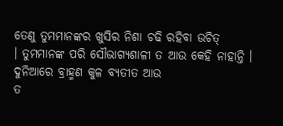ତେଣୁ ତୁମମାନଙ୍କର ଖୁସିର ନିଶା ଚଢି ରହିବା ଉଚିତ୍
। ତୁମମାନଙ୍କ ପରି ସୌଭାଗ୍ୟଶାଳୀ ତ ଆଉ କେହି ନାହାନ୍ତି । ଦୁନିଆରେ ବ୍ରାହ୍ମଣ କୁଳ ବ୍ୟତୀତ ଆଉ
ତ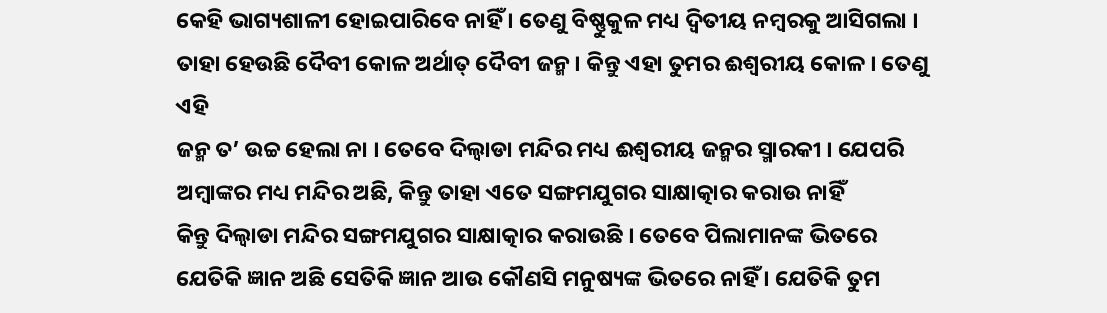କେହି ଭାଗ୍ୟଶାଳୀ ହୋଇପାରିବେ ନାହିଁ । ତେଣୁ ବିଷ୍ଣୁକୁଳ ମଧ୍ୟ ଦ୍ୱିତୀୟ ନମ୍ବରକୁ ଆସିଗଲା ।
ତାହା ହେଉଛି ଦୈବୀ କୋଳ ଅର୍ଥାତ୍ ଦୈବୀ ଜନ୍ମ । କିନ୍ତୁ ଏହା ତୁମର ଈଶ୍ୱରୀୟ କୋଳ । ତେଣୁ ଏହି
ଜନ୍ମ ତ’ ଉଚ୍ଚ ହେଲା ନା । ତେବେ ଦିଲ୍ୱାଡା ମନ୍ଦିର ମଧ୍ୟ ଈଶ୍ୱରୀୟ ଜନ୍ମର ସ୍ମାରକୀ । ଯେପରି
ଅମ୍ବାଙ୍କର ମଧ୍ୟ ମନ୍ଦିର ଅଛି, କିନ୍ତୁ ତାହା ଏତେ ସଙ୍ଗମଯୁଗର ସାକ୍ଷାତ୍କାର କରାଉ ନାହିଁ
କିନ୍ତୁ ଦିଲ୍ୱାଡା ମନ୍ଦିର ସଙ୍ଗମଯୁଗର ସାକ୍ଷାତ୍କାର କରାଉଛି । ତେବେ ପିଲାମାନଙ୍କ ଭିତରେ
ଯେତିକି ଜ୍ଞାନ ଅଛି ସେତିକି ଜ୍ଞାନ ଆଉ କୌଣସି ମନୁଷ୍ୟଙ୍କ ଭିତରେ ନାହିଁ । ଯେତିକି ତୁମ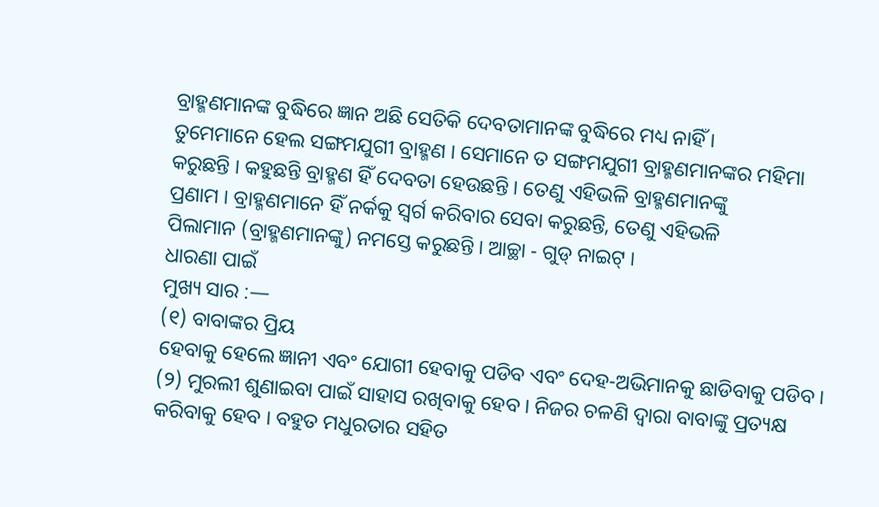ବ୍ରାହ୍ମଣମାନଙ୍କ ବୁଦ୍ଧିରେ ଜ୍ଞାନ ଅଛି ସେତିକି ଦେବତାମାନଙ୍କ ବୁଦ୍ଧିରେ ମଧ୍ୟ ନାହିଁ ।
ତୁମେମାନେ ହେଲ ସଙ୍ଗମଯୁଗୀ ବ୍ରାହ୍ମଣ । ସେମାନେ ତ ସଙ୍ଗମଯୁଗୀ ବ୍ରାହ୍ମଣମାନଙ୍କର ମହିମା
କରୁଛନ୍ତି । କହୁଛନ୍ତି ବ୍ରାହ୍ମଣ ହିଁ ଦେବତା ହେଉଛନ୍ତି । ତେଣୁ ଏହିଭଳି ବ୍ରାହ୍ମଣମାନଙ୍କୁ
ପ୍ରଣାମ । ବ୍ରାହ୍ମଣମାନେ ହିଁ ନର୍କକୁ ସ୍ୱର୍ଗ କରିବାର ସେବା କରୁଛନ୍ତି, ତେଣୁ ଏହିଭଳି
ପିଲାମାନ (ବ୍ରାହ୍ମଣମାନଙ୍କୁ) ନମସ୍ତେ କରୁଛନ୍ତି । ଆଚ୍ଛା - ଗୁଡ୍ ନାଇଟ୍ ।
ଧାରଣା ପାଇଁ
ମୁଖ୍ୟ ସାର :—
(୧) ବାବାଙ୍କର ପ୍ରିୟ
ହେବାକୁ ହେଲେ ଜ୍ଞାନୀ ଏବଂ ଯୋଗୀ ହେବାକୁ ପଡିବ ଏବଂ ଦେହ-ଅଭିମାନକୁ ଛାଡିବାକୁ ପଡିବ ।
(୨) ମୁରଲୀ ଶୁଣାଇବା ପାଇଁ ସାହାସ ରଖିବାକୁ ହେବ । ନିଜର ଚଳଣି ଦ୍ୱାରା ବାବାଙ୍କୁ ପ୍ରତ୍ୟକ୍ଷ
କରିବାକୁ ହେବ । ବହୁତ ମଧୁରତାର ସହିତ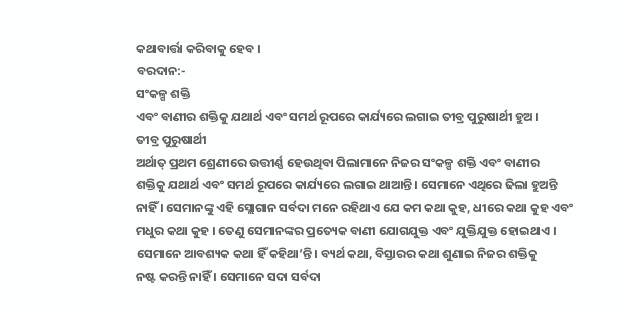କଥାବାର୍ତ୍ତା କରିବାକୁ ହେବ ।
ବରଦାନ:-
ସଂକଳ୍ପ ଶକ୍ତି
ଏବଂ ବାଣୀର ଶକ୍ତିକୁ ଯଥାର୍ଥ ଏବଂ ସମର୍ଥ ରୂପରେ କାର୍ଯ୍ୟରେ ଲଗାଇ ତୀବ୍ର ପୁରୁଷାର୍ଥୀ ହୁଅ ।
ତୀବ୍ର ପୁରୁଷାର୍ଥୀ
ଅର୍ଥାତ୍ ପ୍ରଥମ ଶ୍ରେଣୀରେ ଉତ୍ତୀର୍ଣ୍ଣ ହେଉଥିବା ପିଲାମାନେ ନିଜର ସଂକଳ୍ପ ଶକ୍ତି ଏବଂ ବାଣୀର
ଶକ୍ତିକୁ ଯଥାର୍ଥ ଏବଂ ସମର୍ଥ ରୂପରେ କାର୍ଯ୍ୟରେ ଲଗାଇ ଥାଆନ୍ତି । ସେମାନେ ଏଥିରେ ଢିଲା ହୁଅନ୍ତି
ନାହିଁ । ସେମାନଙ୍କୁ ଏହି ସ୍ଲୋଗାନ ସର୍ବଦା ମନେ ରହିଥାଏ ଯେ କମ କଥା କୁହ, ଧୀରେ କଥା କୁହ ଏବଂ
ମଧୁର କଥା କୁହ । ତେଣୁ ସେମାନଙ୍କର ପ୍ରତ୍ୟେକ ବାଣୀ ଯୋଗଯୁକ୍ତ ଏବଂ ଯୁକ୍ତିଯୁକ୍ତ ହୋଇଥାଏ ।
ସେମାନେ ଆବଶ୍ୟକ କଥା ହିଁ କହିଥା’ନ୍ତି । ବ୍ୟର୍ଥ କଥା, ବିସ୍ତାରର କଥା ଶୁଣାଇ ନିଜର ଶକ୍ତିକୁ
ନଷ୍ଟ କରନ୍ତି ନାହିଁ । ସେମାନେ ସଦା ସର୍ବଦା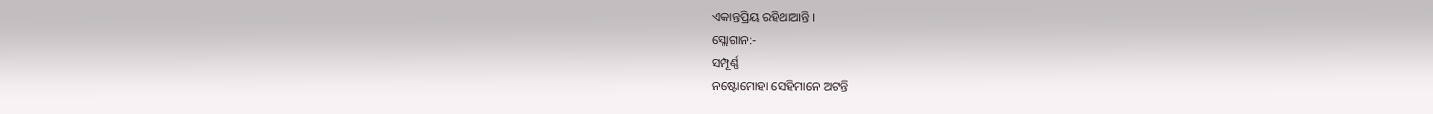ଏକାନ୍ତପ୍ରିୟ ରହିଥାଆନ୍ତି ।
ସ୍ଲୋଗାନ:-
ସମ୍ପୂର୍ଣ୍ଣ
ନଷ୍ଟୋମୋହା ସେହିମାନେ ଅଟନ୍ତି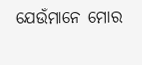ଯେଉଁମାନେ ମୋର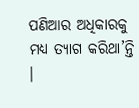ପଣିଆର ଅଧିକାରକୁ ମଧ୍ୟ ତ୍ୟାଗ କରିଥା’ନ୍ତି ।